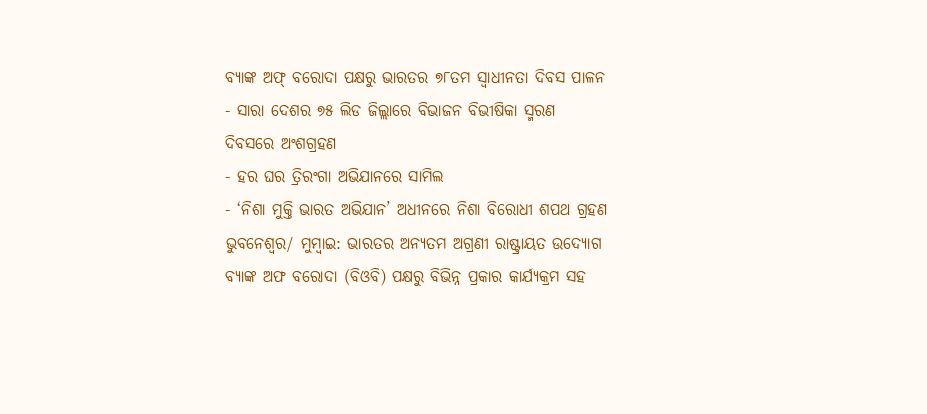ବ୍ୟାଙ୍କ ଅଫ୍ ବରୋଦା ପକ୍ଷରୁ ଭାରତର ୭୮ତମ ସ୍ୱାଧୀନତା ଦିବସ ପାଳନ
- ସାରା ଦେଶର ୭୫ ଲିଡ ଜିଲ୍ଲାରେ ବିଭାଜନ ବିଭୀଷିକା ସ୍ମରଣ ଦିବସରେ ଅଂଶଗ୍ରହଣ
- ହର ଘର ତ୍ରିରଂଗା ଅଭିଯାନରେ ସାମିଲ
- ‘ନିଶା ମୁକ୍ତି ଭାରତ ଅଭିଯାନ’ ଅଧୀନରେ ନିଶା ବିରୋଧୀ ଶପଥ ଗ୍ରହଣ
ଭୁବନେଶ୍ୱର/ ମୁମ୍ବାଇ: ଭାରତର ଅନ୍ୟତମ ଅଗ୍ରଣୀ ରାଷ୍ଟ୍ରାୟତ ଉଦ୍ୟୋଗ ବ୍ୟାଙ୍କ ଅଫ ବରୋଦା (ବିଓବି) ପକ୍ଷରୁ ବିଭିନ୍ନ ପ୍ରକାର କାର୍ଯ୍ୟକ୍ରମ ସହ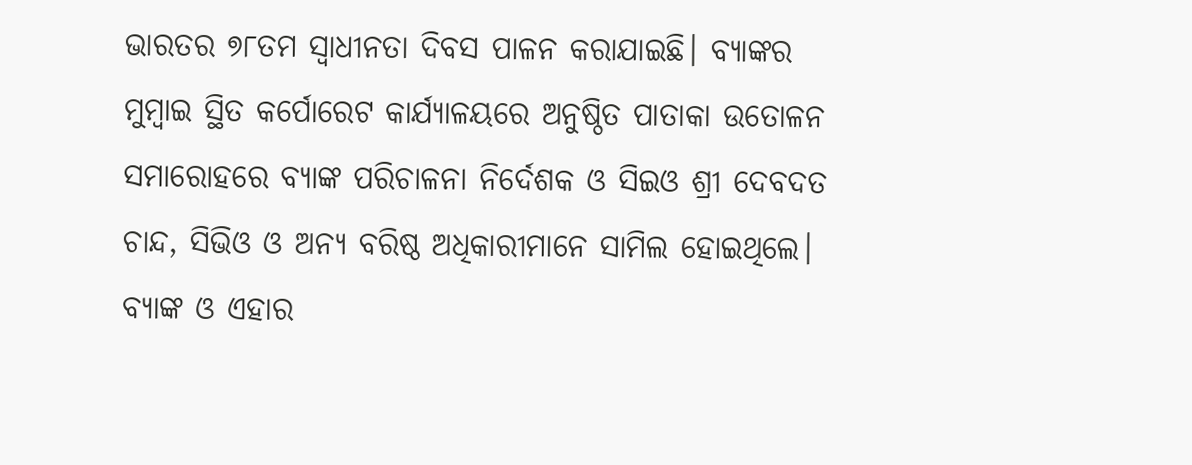ଭାରତର ୭୮ତମ ସ୍ୱାଧୀନତା ଦିବସ ପାଳନ କରାଯାଇଛି। ବ୍ୟାଙ୍କର ମୁମ୍ବାଇ ସ୍ଥିତ କର୍ପୋରେଟ କାର୍ଯ୍ୟାଳୟରେ ଅନୁଷ୍ଠିତ ପାତାକା ଉତୋଳନ ସମାରୋହରେ ବ୍ୟାଙ୍କ ପରିଚାଳନା ନିର୍ଦେଶକ ଓ ସିଇଓ ଶ୍ରୀ ଦେବଦତ ଚାନ୍ଦ, ସିଭିଓ ଓ ଅନ୍ୟ ବରିଷ୍ଠ ଅଧିକାରୀମାନେ ସାମିଲ ହୋଇଥିଲେ।
ବ୍ୟାଙ୍କ ଓ ଏହାର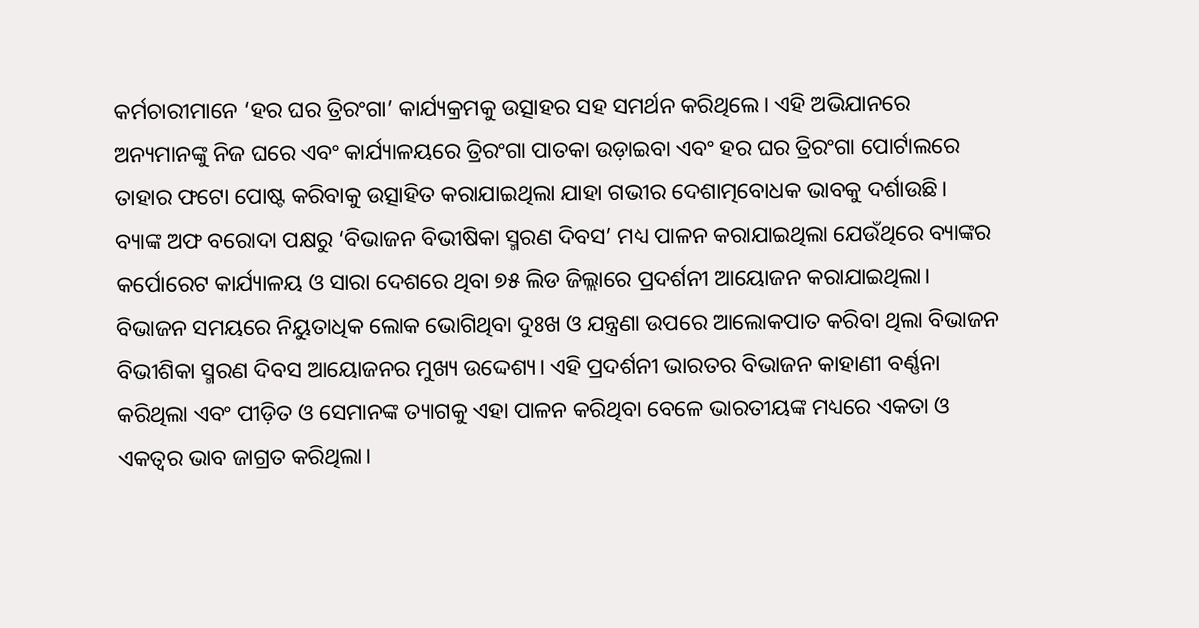କର୍ମଚାରୀମାନେ ‘ହର ଘର ତ୍ରିରଂଗା’ କାର୍ଯ୍ୟକ୍ରମକୁ ଉତ୍ସାହର ସହ ସମର୍ଥନ କରିଥିଲେ। ଏହି ଅଭିଯାନରେ ଅନ୍ୟମାନଙ୍କୁ ନିଜ ଘରେ ଏବଂ କାର୍ଯ୍ୟାଳୟରେ ତ୍ରିରଂଗା ପାତକା ଉଡ଼ାଇବା ଏବଂ ହର ଘର ତ୍ରିରଂଗା ପୋର୍ଟାଲରେ ତାହାର ଫଟୋ ପୋଷ୍ଟ କରିବାକୁ ଉତ୍ସାହିତ କରାଯାଇଥିଲା ଯାହା ଗଭୀର ଦେଶାତ୍ମବୋଧକ ଭାବକୁ ଦର୍ଶାଉଛି।
ବ୍ୟାଙ୍କ ଅଫ ବରୋଦା ପକ୍ଷରୁ ‘ବିଭାଜନ ବିଭୀଷିକା ସ୍ମରଣ ଦିବସ’ ମଧ୍ୟ ପାଳନ କରାଯାଇଥିଲା ଯେଉଁଥିରେ ବ୍ୟାଙ୍କର କର୍ପୋରେଟ କାର୍ଯ୍ୟାଳୟ ଓ ସାରା ଦେଶରେ ଥିବା ୭୫ ଲିଡ ଜିଲ୍ଲାରେ ପ୍ରଦର୍ଶନୀ ଆୟୋଜନ କରାଯାଇଥିଲା। ବିଭାଜନ ସମୟରେ ନିୟୁତାଧିକ ଲୋକ ଭୋଗିଥିବା ଦୁଃଖ ଓ ଯନ୍ତ୍ରଣା ଉପରେ ଆଲୋକପାତ କରିବା ଥିଲା ବିଭାଜନ ବିଭୀଶିକା ସ୍ମରଣ ଦିବସ ଆୟୋଜନର ମୁଖ୍ୟ ଉଦ୍ଦେଶ୍ୟ। ଏହି ପ୍ରଦର୍ଶନୀ ଭାରତର ବିଭାଜନ କାହାଣୀ ବର୍ଣ୍ଣନା କରିଥିଲା ଏବଂ ପୀଡ଼ିତ ଓ ସେମାନଙ୍କ ତ୍ୟାଗକୁ ଏହା ପାଳନ କରିଥିବା ବେଳେ ଭାରତୀୟଙ୍କ ମଧ୍ୟରେ ଏକତା ଓ ଏକତ୍ୱର ଭାବ ଜାଗ୍ରତ କରିଥିଲା।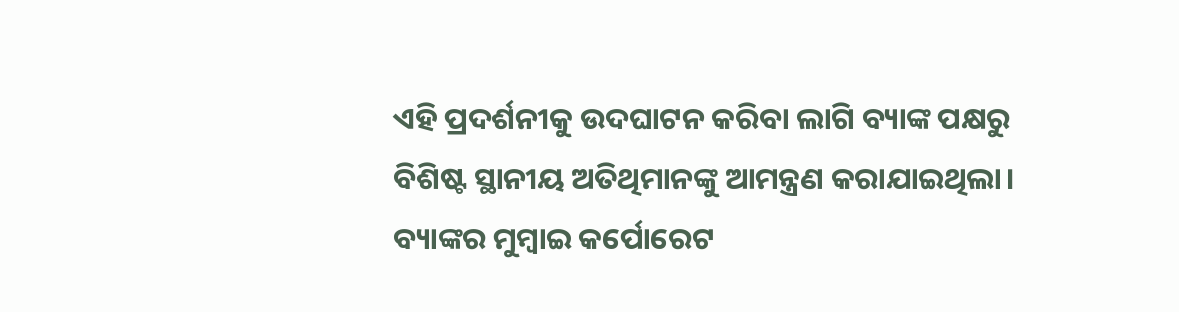ଏହି ପ୍ରଦର୍ଶନୀକୁ ଉଦଘାଟନ କରିବା ଲାଗି ବ୍ୟାଙ୍କ ପକ୍ଷରୁ ବିଶିଷ୍ଟ ସ୍ଥାନୀୟ ଅତିଥିମାନଙ୍କୁ ଆମନ୍ତ୍ରଣ କରାଯାଇଥିଲା। ବ୍ୟାଙ୍କର ମୁମ୍ବାଇ କର୍ପୋରେଟ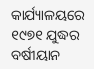କାର୍ଯ୍ୟାଳୟରେ ୧୯୭୧ ଯୁଦ୍ଧର ବର୍ଷୀୟାନ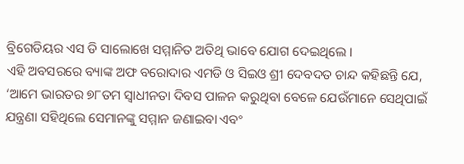ବ୍ରିଗେଡିୟର ଏସ ଡି ସାଲୋଖେ ସମ୍ମାନିତ ଅତିଥି ଭାବେ ଯୋଗ ଦେଇଥିଲେ।
ଏହି ଅବସରରେ ବ୍ୟାଙ୍କ ଅଫ ବରୋଦାର ଏମଡି ଓ ସିଇଓ ଶ୍ରୀ ଦେବଦତ ଚାନ୍ଦ କହିଛନ୍ତି ଯେ, ‘ଆମେ ଭାରତର ୭୮ତମ ସ୍ୱାଧୀନତା ଦିବସ ପାଳନ କରୁଥିବା ବେଳେ ଯେଉଁମାନେ ସେଥିପାଇଁ ଯନ୍ତ୍ରଣା ସହିଥିଲେ ସେମାନଙ୍କୁ ସମ୍ମାନ ଜଣାଇବା ଏବଂ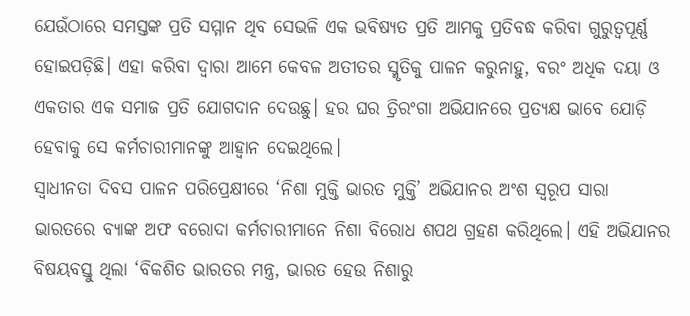ଯେଉଁଠାରେ ସମସ୍ତଙ୍କ ପ୍ରତି ସମ୍ମାନ ଥିବ ସେଭଳି ଏକ ଭବିଷ୍ୟତ ପ୍ରତି ଆମକୁ ପ୍ରତିବଦ୍ଧ କରିବା ଗୁରୁତ୍ୱପୂର୍ଣ୍ଣ ହୋଇପଡ଼ିଛି। ଏହା କରିବା ଦ୍ୱାରା ଆମେ କେବଳ ଅତୀତର ସ୍ମୃତିକୁ ପାଳନ କରୁନାହୁ, ବରଂ ଅଧିକ ଦୟା ଓ ଏକତାର ଏକ ସମାଜ ପ୍ରତି ଯୋଗଦାନ ଦେଉଛୁ। ହର ଘର ତ୍ରିରଂଗା ଅଭିଯାନରେ ପ୍ରତ୍ୟକ୍ଷ ଭାବେ ଯୋଡ଼ି ହେବାକୁ ସେ କର୍ମଚାରୀମାନଙ୍କୁ ଆହ୍ୱାନ ଦେଇଥିଲେ।
ସ୍ୱାଧୀନତା ଦିବସ ପାଳନ ପରିପ୍ରେକ୍ଷୀରେ ‘ନିଶା ମୁକ୍ତି ଭାରତ ମୁକ୍ତି’ ଅଭିଯାନର ଅଂଶ ସ୍ୱରୂପ ସାରା ଭାରତରେ ବ୍ୟାଙ୍କ ଅଫ ବରୋଦା କର୍ମଚାରୀମାନେ ନିଶା ବିରୋଧ ଶପଥ ଗ୍ରହଣ କରିଥିଲେ। ଏହି ଅଭିଯାନର ବିଷୟବସ୍ତୁ ଥିଲା ‘ବିକଶିତ ଭାରତର ମନ୍ତ୍ର, ଭାରତ ହେଉ ନିଶାରୁ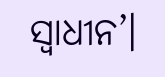ସ୍ୱାଧୀନ’।